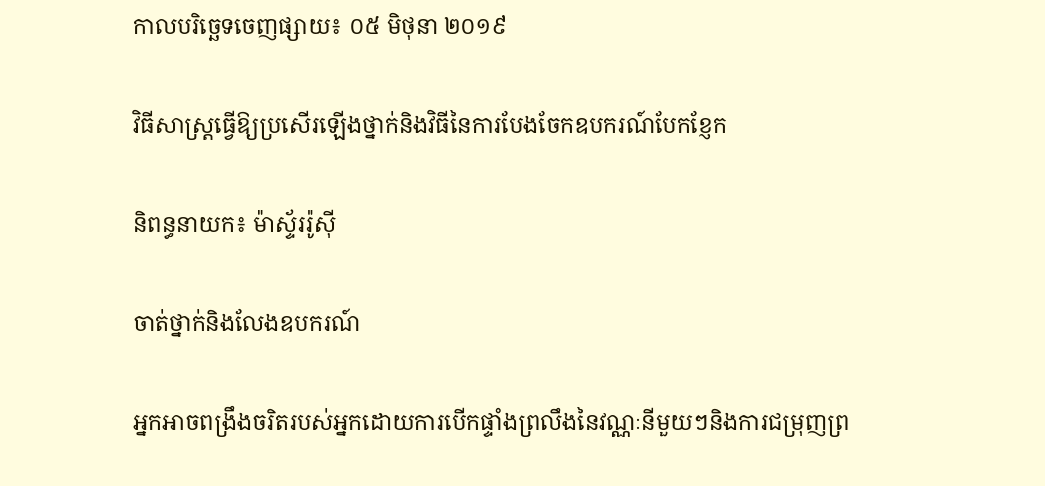កាលបរិច្ឆេទចេញផ្សាយ៖ ០៥ មិថុនា ២០១៩

វិធីសាស្រ្តធ្វើឱ្យប្រសើរឡើងថ្នាក់និងវិធីនៃការបែងចែកឧបករណ៍បែកខ្ញែក

និពន្ធនាយក៖ ម៉ាស្ទ័ររ៉ូស៊ី

ចាត់ថ្នាក់និងលែងឧបករណ៍

អ្នកអាចពង្រឹងចរិតរបស់អ្នកដោយការបើកផ្ទាំងព្រលឹងនៃវណ្ណៈនីមួយៗនិងការជម្រុញព្រ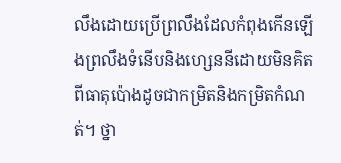លឹងដោយប្រើព្រលឹងដែលកំពុងកើនឡើងព្រលឹងទំនើបនិងហ្សេននីដោយមិនគិតពីធាតុប៉ោងដូចជាកម្រិតនិងកម្រិតកំណត់។ ថ្នា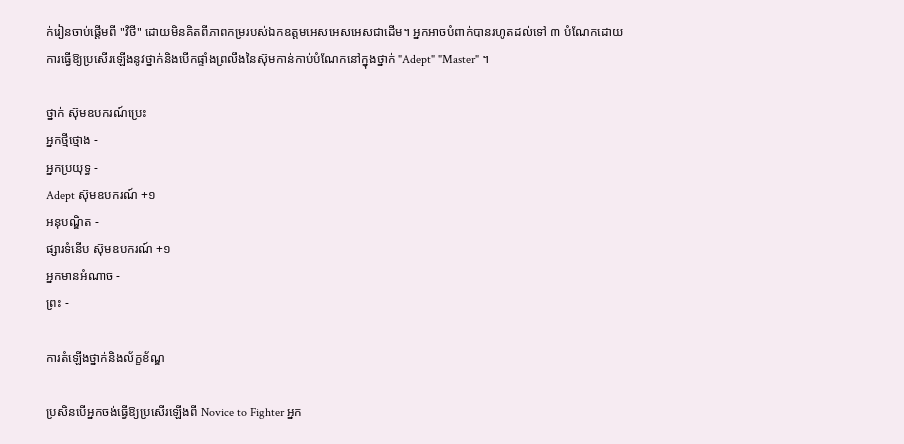ក់រៀនចាប់ផ្តើមពី "វិថី" ដោយមិនគិតពីភាពកម្ររបស់ឯកឧត្តមអេសអេសអេសជាដើម។ អ្នកអាចបំពាក់បានរហូតដល់ទៅ ៣ បំណែកដោយការធ្វើឱ្យប្រសើរឡើងនូវថ្នាក់និងបើកផ្ទាំងព្រលឹងនៃស៊ុមកាន់កាប់បំណែកនៅក្នុងថ្នាក់ "Adept" "Master" ។

ថ្នាក់ ស៊ុមឧបករណ៍ប្រេះ
អ្នកថ្មីថ្មោង -
អ្នកប្រយុទ្ធ -
Adept ស៊ុមឧបករណ៍ +១
អនុបណ្ឌិត -
ផ្សារទំនើប ស៊ុមឧបករណ៍ +១
អ្នកមានអំណាច -
ព្រះ -

ការតំឡើងថ្នាក់និងល័ក្ខខ័ណ្ឌ

ប្រសិនបើអ្នកចង់ធ្វើឱ្យប្រសើរឡើងពី Novice to Fighter អ្នក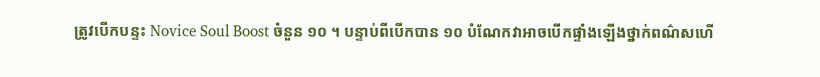ត្រូវបើកបន្ទះ Novice Soul Boost ចំនួន ១០ ។ បន្ទាប់ពីបើកបាន ១០ បំណែកវាអាចបើកផ្ទាំងឡើងថ្នាក់ពណ៌សហើ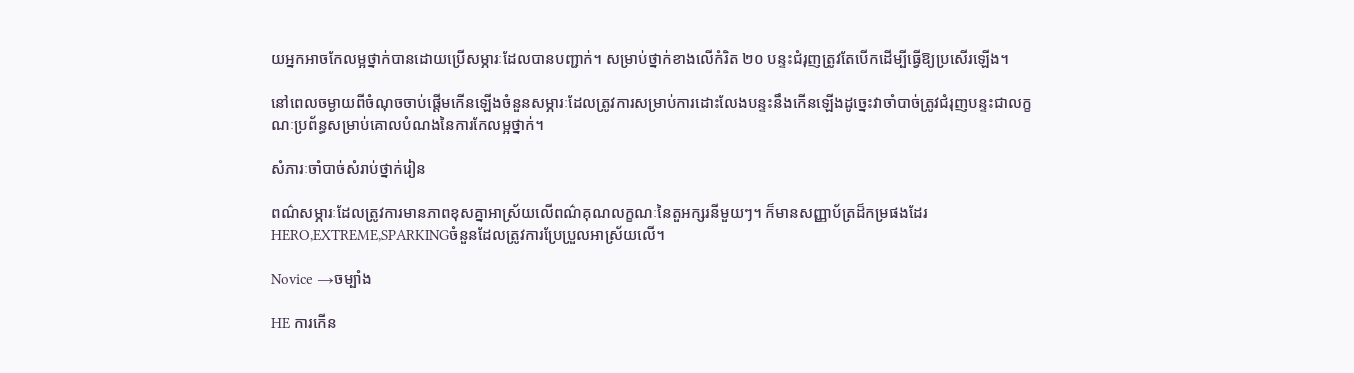យអ្នកអាចកែលម្អថ្នាក់បានដោយប្រើសម្ភារៈដែលបានបញ្ជាក់។ សម្រាប់ថ្នាក់ខាងលើកំរិត ២០ បន្ទះជំរុញត្រូវតែបើកដើម្បីធ្វើឱ្យប្រសើរឡើង។

នៅពេលចម្ងាយពីចំណុចចាប់ផ្តើមកើនឡើងចំនួនសម្ភារៈដែលត្រូវការសម្រាប់ការដោះលែងបន្ទះនឹងកើនឡើងដូច្នេះវាចាំបាច់ត្រូវជំរុញបន្ទះជាលក្ខណៈប្រព័ន្ធសម្រាប់គោលបំណងនៃការកែលម្អថ្នាក់។

សំភារៈចាំបាច់សំរាប់ថ្នាក់រៀន

ពណ៌សម្ភារៈដែលត្រូវការមានភាពខុសគ្នាអាស្រ័យលើពណ៌គុណលក្ខណៈនៃតួអក្សរនីមួយៗ។ ក៏មានសញ្ញាប័ត្រដ៏កម្រផងដែរHERO,EXTREME,SPARKINGចំនួនដែលត្រូវការប្រែប្រួលអាស្រ័យលើ។

Novice →ចម្បាំង

HE ការកើន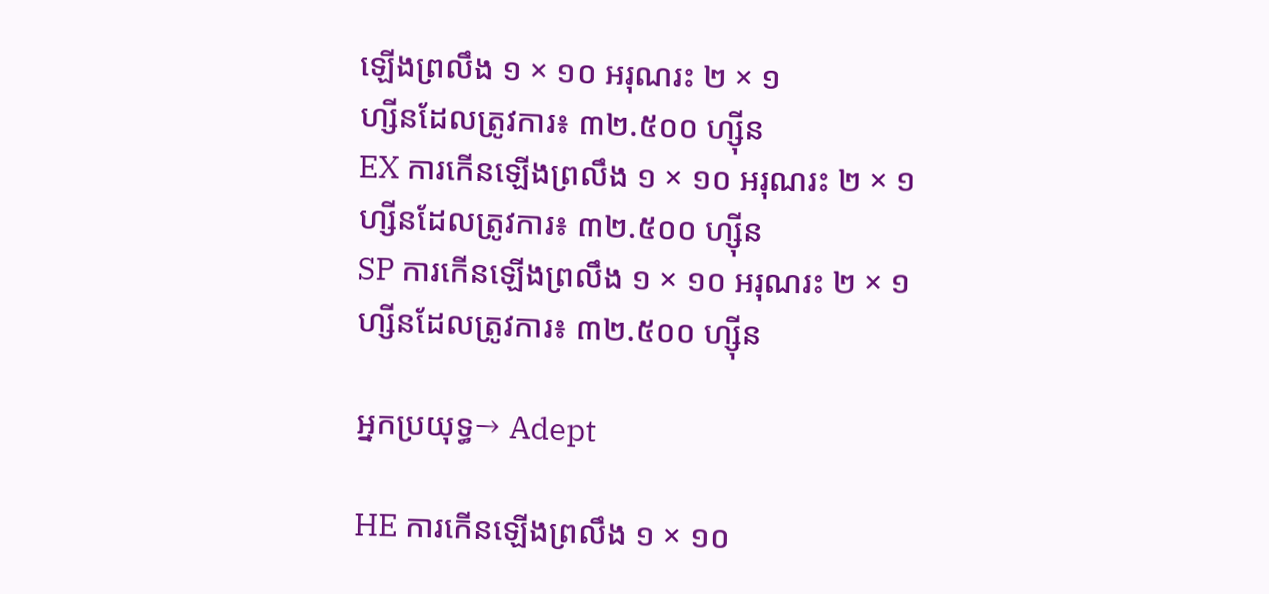ឡើងព្រលឹង ១ × ១០ អរុណរះ ២ × ១
ហ្សីនដែលត្រូវការ៖ ៣២.៥០០ ហ្ស៊ីន
EX ការកើនឡើងព្រលឹង ១ × ១០ អរុណរះ ២ × ១
ហ្សីនដែលត្រូវការ៖ ៣២.៥០០ ហ្ស៊ីន
SP ការកើនឡើងព្រលឹង ១ × ១០ អរុណរះ ២ × ១
ហ្សីនដែលត្រូវការ៖ ៣២.៥០០ ហ្ស៊ីន

អ្នកប្រយុទ្ធ→ Adept

HE ការកើនឡើងព្រលឹង ១ × ១០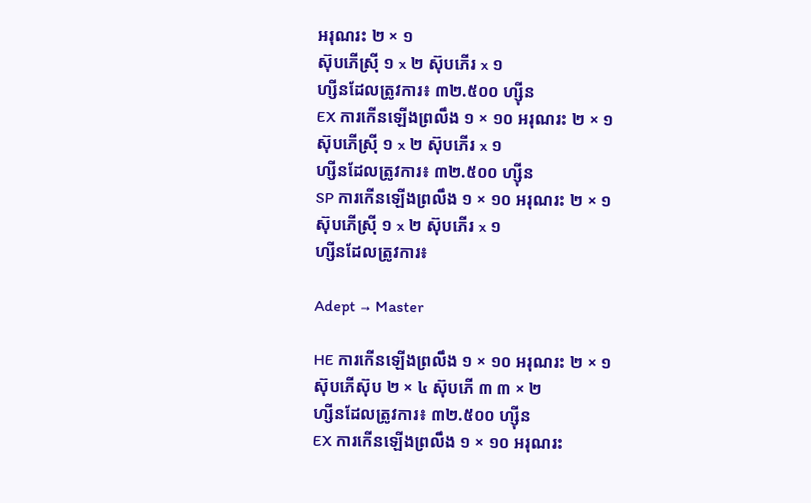អរុណរះ ២ × ១
ស៊ុបភើស៊្រី ១ x ២ ស៊ុបភើរ x ១
ហ្សីនដែលត្រូវការ៖ ៣២.៥០០ ហ្ស៊ីន
EX ការកើនឡើងព្រលឹង ១ × ១០ អរុណរះ ២ × ១
ស៊ុបភើស៊្រី ១ x ២ ស៊ុបភើរ x ១
ហ្សីនដែលត្រូវការ៖ ៣២.៥០០ ហ្ស៊ីន
SP ការកើនឡើងព្រលឹង ១ × ១០ អរុណរះ ២ × ១
ស៊ុបភើស៊្រី ១ x ២ ស៊ុបភើរ x ១
ហ្សីនដែលត្រូវការ៖

Adept → Master

HE ការកើនឡើងព្រលឹង ១ × ១០ អរុណរះ ២ × ១
ស៊ុបភើស៊ុប ២ × ៤ ស៊ុបភើ ៣ ៣ × ២
ហ្សីនដែលត្រូវការ៖ ៣២.៥០០ ហ្ស៊ីន
EX ការកើនឡើងព្រលឹង ១ × ១០ អរុណរះ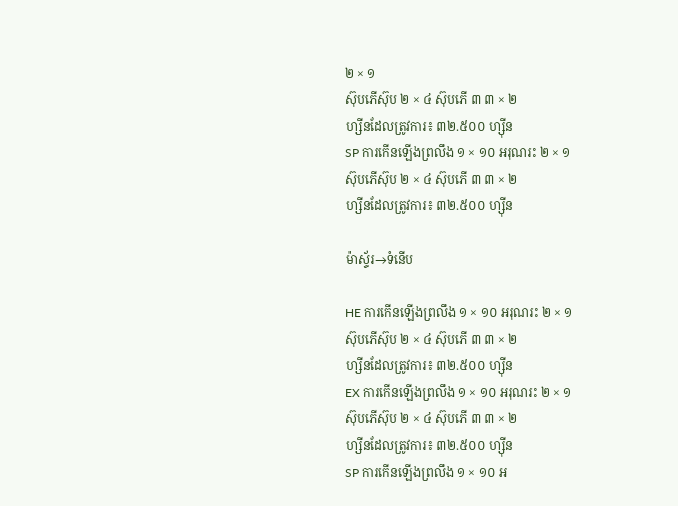២ × ១
ស៊ុបភើស៊ុប ២ × ៤ ស៊ុបភើ ៣ ៣ × ២
ហ្សីនដែលត្រូវការ៖ ៣២.៥០០ ហ្ស៊ីន
SP ការកើនឡើងព្រលឹង ១ × ១០ អរុណរះ ២ × ១
ស៊ុបភើស៊ុប ២ × ៤ ស៊ុបភើ ៣ ៣ × ២
ហ្សីនដែលត្រូវការ៖ ៣២.៥០០ ហ្ស៊ីន

ម៉ាស្ទ័រ→ទំនើប

HE ការកើនឡើងព្រលឹង ១ × ១០ អរុណរះ ២ × ១
ស៊ុបភើស៊ុប ២ × ៤ ស៊ុបភើ ៣ ៣ × ២
ហ្សីនដែលត្រូវការ៖ ៣២.៥០០ ហ្ស៊ីន
EX ការកើនឡើងព្រលឹង ១ × ១០ អរុណរះ ២ × ១
ស៊ុបភើស៊ុប ២ × ៤ ស៊ុបភើ ៣ ៣ × ២
ហ្សីនដែលត្រូវការ៖ ៣២.៥០០ ហ្ស៊ីន
SP ការកើនឡើងព្រលឹង ១ × ១០ អ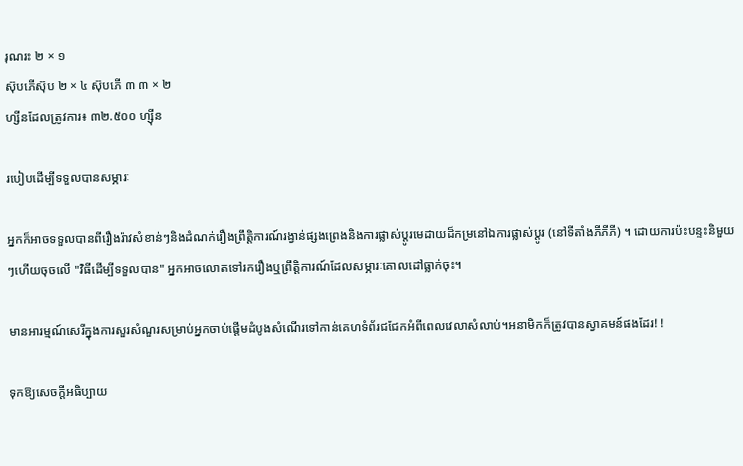រុណរះ ២ × ១
ស៊ុបភើស៊ុប ២ × ៤ ស៊ុបភើ ៣ ៣ × ២
ហ្សីនដែលត្រូវការ៖ ៣២.៥០០ ហ្ស៊ីន

របៀបដើម្បីទទួលបានសម្ភារៈ

អ្នកក៏អាចទទួលបានពីរឿងរ៉ាវសំខាន់ៗនិងដំណក់រឿងព្រឹត្តិការណ៍រង្វាន់ផ្សងព្រេងនិងការផ្លាស់ប្តូរមេដាយដ៏កម្រនៅឯការផ្លាស់ប្តូរ (នៅទីតាំងភីភីភី) ។ ដោយការប៉ះបន្ទះនិមួយៗហើយចុចលើ "វិធីដើម្បីទទួលបាន" អ្នកអាចលោតទៅរករឿងឬព្រឹត្តិការណ៍ដែលសម្ភារៈគោលដៅធ្លាក់ចុះ។

មានអារម្មណ៍សេរីក្នុងការសួរសំណួរសម្រាប់អ្នកចាប់ផ្តើមដំបូងសំណើរទៅកាន់គេហទំព័រជជែកអំពីពេលវេលាសំលាប់។អនាមិកក៏ត្រូវបានស្វាគមន៍ផងដែរ! !

ទុកឱ្យសេចក្តីអធិប្បាយ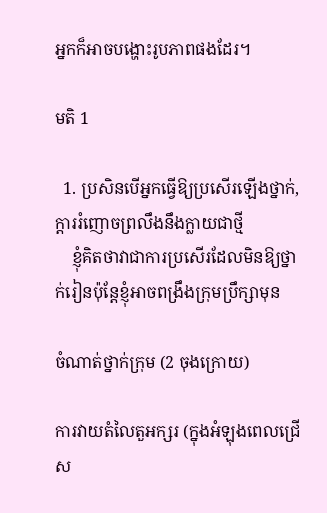អ្នកក៏អាចបង្ហោះរូបភាពផងដែរ។

មតិ 1

  1. ប្រសិនបើអ្នកធ្វើឱ្យប្រសើរឡើងថ្នាក់, ក្តាររំញោចព្រលឹងនឹងក្លាយជាថ្មី
    ខ្ញុំគិតថាវាជាការប្រសើរដែលមិនឱ្យថ្នាក់រៀនប៉ុន្តែខ្ញុំអាចពង្រឹងក្រុមប្រឹក្សាមុន

ចំណាត់ថ្នាក់ក្រុម (2 ចុងក្រោយ)

ការវាយតំលៃតួអក្សរ (ក្នុងអំឡុងពេលជ្រើស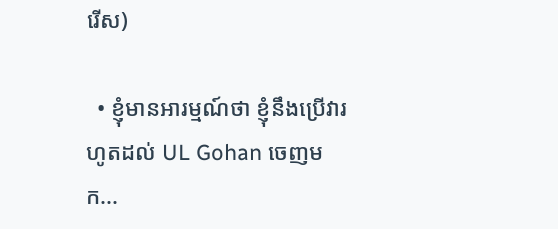រើស)

  • ខ្ញុំមានអារម្មណ៍ថា ខ្ញុំនឹងប្រើវារហូតដល់ UL Gohan ចេញមក...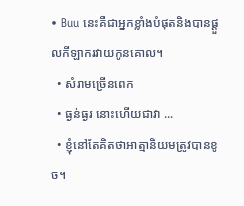• Buu នេះគឺជាអ្នកខ្លាំងបំផុតនិងបានផ្ដួលកីឡាករវាយកូនគោល។
  • សំរាមច្រើនពេក
  • ធ្ងន់ធ្ងរ នោះហើយជាវា ...
  • ខ្ញុំនៅតែគិតថាអាត្មានិយមត្រូវបានខូច។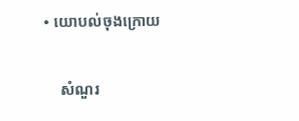• យោបល់ចុងក្រោយ

    សំណួរ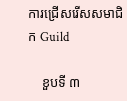ការជ្រើសរើសសមាជិក Guild

    ខួបទី ៣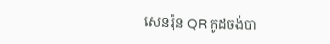សេនរ៉ុន QR កូដចង់បា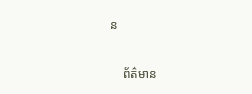ន

    ព័ត៌មាន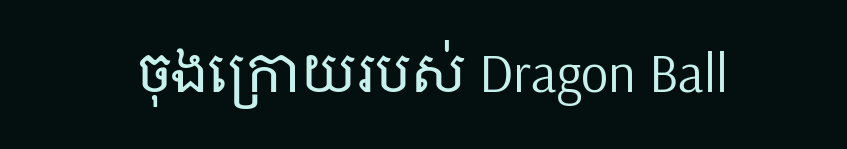ចុងក្រោយរបស់ Dragon Ball